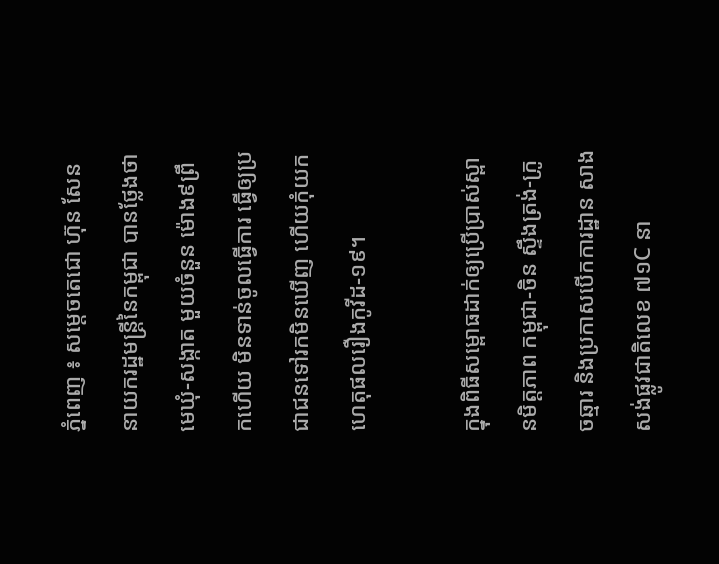ភ្នំពេញ ៖ សម្ដេចតេជោ ហ៊ុន សែន នាយករដ្ឋមន្ដ្រីនៃកម្ពុជា បានថ្លែងថា មេឃុំ-សង្កាត មួយចំនួន ម៉ោង៩ព្រឹកហើយ មិនទាន់ចូលធ្វើការ ធ្វើឲ្យប្រជាជនទៅរកមិនឃើញ ហើយកុំយកហេតុផលរឿងកូវីដ-១៩។

ក្នុងពិធីសម្ពោធដាក់ឲ្យប្រើប្រាស់ស្ពានមិត្តភាព កម្ពុជា-ចិន ស្ទឹងត្រង់-ក្រូចឆ្មារ និងប្រកាសបើកការដ្ឋាន សាងសង់ផ្លូវជាតិលេខ ៧១C នា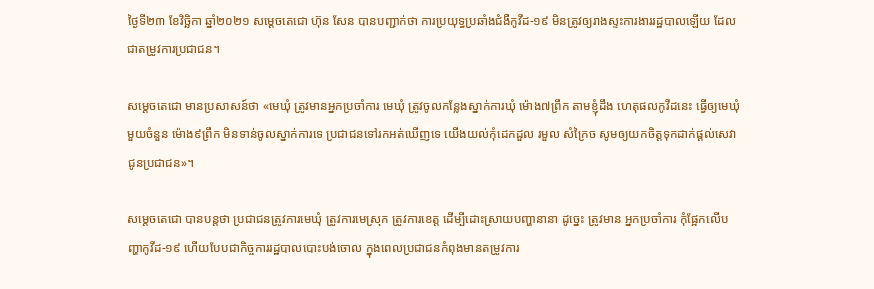ថ្ងៃទី២៣ ខែវិច្ឆិកា ឆ្នាំ២០២១ សម្ដេចតេជោ ហ៊ុន សែន បានបញ្ជាក់ថា ការប្រយុទ្ធប្រឆាំងជំងឺកូវីដ-១៩ មិនត្រូវឲ្យរាងស្ទះការងាររដ្ឋបាលឡើយ ដែលជាតម្រូវការប្រជាជន។

សម្ដេចតេជោ មានប្រសាសន៍ថា «មេឃុំ ត្រូវមានអ្នកប្រចាំការ មេឃុំ ត្រូវចូលកន្លែងស្នាក់ការឃុំ ម៉ោង៧ព្រឹក តាមខ្ញុំដឹង ហេតុផលកូវីដនេះ ធ្វើឲ្យមេឃុំមួយចំនួន ម៉ោង៩ព្រឹក មិនទាន់ចូលស្នាក់ការទេ ប្រជាជនទៅរកអត់ឃើញទេ យើងយល់កុំដេកដួល រមួល សំក្រៃច សូមឲ្យយកចិត្តទុកដាក់ផ្ដល់សេវាជូនប្រជាជន»។

សម្ដេចតេជោ បានបន្ដថា ប្រជាជនត្រូវការមេឃុំ ត្រូវការមេស្រុក ត្រូវការខេត្ត ដើម្បីដោះស្រាយបញ្ហានានា ដូច្នេះ ត្រូវមាន អ្នកប្រចាំការ កុំផ្អែកលើបញ្ហាកូវីដ-១៩ ហើយបែបជាកិច្ចការរដ្ឋបាលបោះបង់ចោល ក្នុងពេលប្រជាជនកំពុងមានតម្រូវការ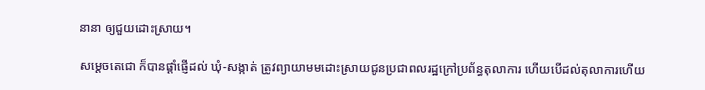នានា ឲ្យជួយដោះស្រាយ។

សម្ដេចតេជោ ក៏បានផ្ដាំផ្ញើដល់ ឃុំ-សង្កាត់ ត្រូវព្យាយាមមដោះស្រាយជូនប្រជាពលរដ្ឋក្រៅប្រព័ន្ធតុលាការ ហើយបើដល់តុលាការហើយ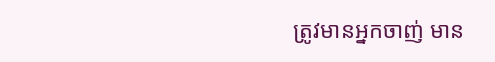ត្រូវមានអ្នកចាញ់ មាន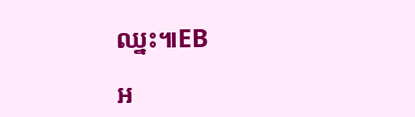ឈ្នះ៕EB

អ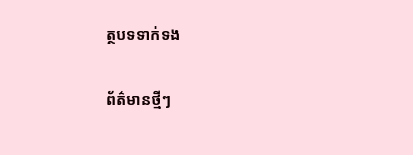ត្ថបទទាក់ទង

ព័ត៌មានថ្មីៗ